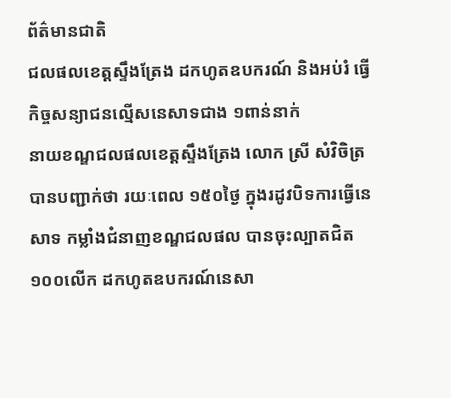ព័ត៌មានជាតិ
ជលផលខេត្តស្ទឹងត្រែង ដកហូតឧបករណ៍ និងអប់រំ ធ្វើកិច្ចសន្យាជនល្មើសនេសាទជាង ១ពាន់នាក់
នាយខណ្ឌជលផលខេត្តស្ទឹងត្រែង លោក ស្រី សំវិចិត្រ បានបញ្ជាក់ថា រយៈពេល ១៥០ថ្ងៃ ក្នុងរដូវបិទការធ្វើនេសាទ កម្លាំងជំនាញខណ្ឌជលផល បានចុះល្បាតជិត ១០០លើក ដកហូតឧបករណ៍នេសា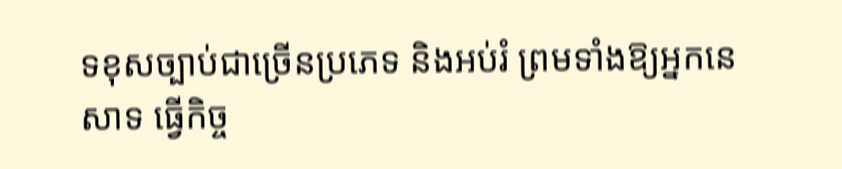ទខុសច្បាប់ជាច្រើនប្រភេទ និងអប់រំ ព្រមទាំងឱ្យអ្នកនេសាទ ធ្វើកិច្ច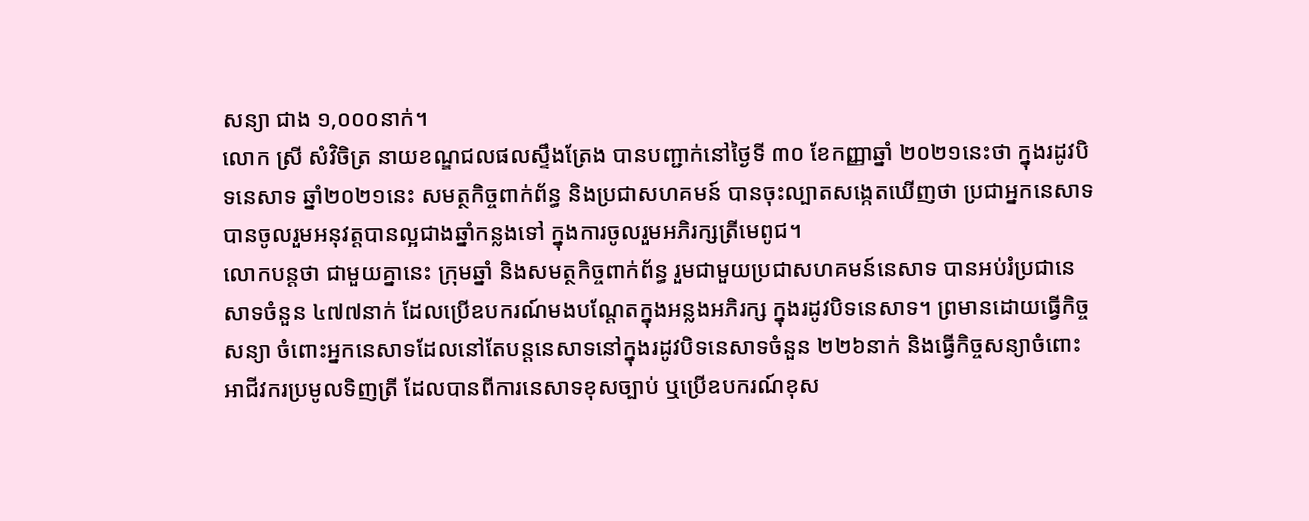សន្យា ជាង ១,០០០នាក់។
លោក ស្រី សំវិចិត្រ នាយខណ្ឌជលផលស្ទឹងត្រែង បានបញ្ជាក់នៅថ្ងៃទី ៣០ ខែកញ្ញាឆ្នាំ ២០២១នេះថា ក្នុងរដូវបិទនេសាទ ឆ្នាំ២០២១នេះ សមត្ថកិច្ចពាក់ព័ន្ធ និងប្រជាសហគមន៍ បានចុះល្បាតសង្កេតឃើញថា ប្រជាអ្នកនេសាទបានចូលរួមអនុវត្តបានល្អជាងឆ្នាំកន្លងទៅ ក្នុងការចូលរួមអភិរក្សត្រីមេពូជ។
លោកបន្តថា ជាមួយគ្នានេះ ក្រុមឆ្នាំ និងសមត្ថកិច្ចពាក់ព័ន្ធ រួមជាមួយប្រជាសហគមន៍នេសាទ បានអប់រំប្រជានេសាទចំនួន ៤៧៧នាក់ ដែលប្រើឧបករណ៍មងបណ្តែតក្នុងអន្លងអភិរក្ស ក្នុងរដូវបិទនេសាទ។ ព្រមានដោយធ្វើកិច្ចសន្យា ចំពោះអ្នកនេសាទដែលនៅតែបន្តនេសាទនៅក្នុងរដូវបិទនេសាទចំនួន ២២៦នាក់ និងធ្វើកិច្ចសន្យាចំពោះអាជីវករប្រមូលទិញត្រី ដែលបានពីការនេសាទខុសច្បាប់ ឬប្រើឧបករណ៍ខុស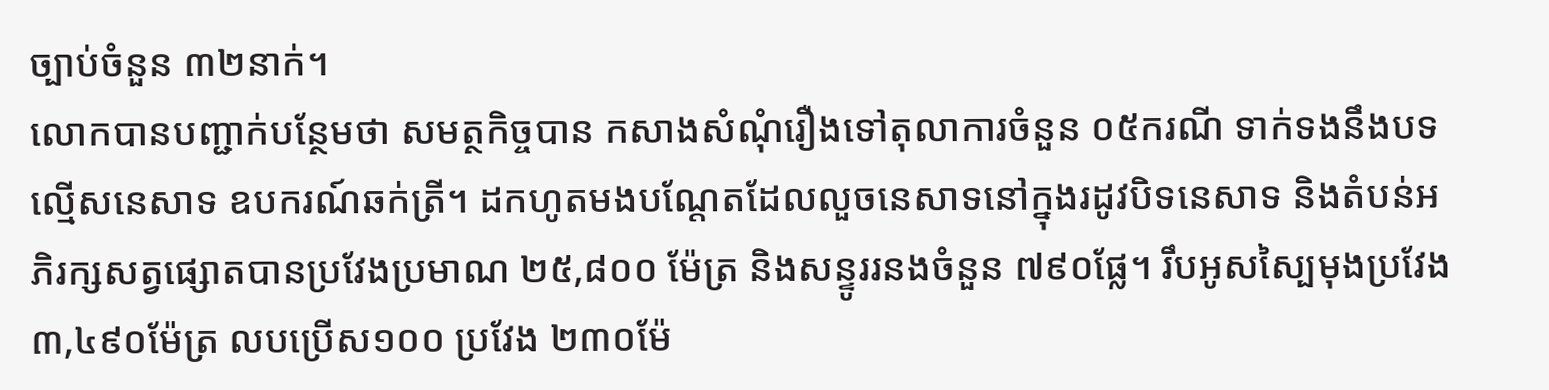ច្បាប់ចំនួន ៣២នាក់។
លោកបានបញ្ជាក់បន្ថែមថា សមត្ថកិច្ចបាន កសាងសំណុំរឿងទៅតុលាការចំនួន ០៥ករណី ទាក់ទងនឹងបទល្មើសនេសាទ ឧបករណ៍ឆក់ត្រី។ ដកហូតមងបណ្តែតដែលលួចនេសាទនៅក្នុងរដូវបិទនេសាទ និងតំបន់អភិរក្សសត្វផ្សោតបានប្រវែងប្រមាណ ២៥,៨០០ ម៉ែត្រ និងសន្ទូររនងចំនួន ៧៩០ផ្លែ។ រឹបអូសស្បៃមុងប្រវែង ៣,៤៩០ម៉ែត្រ លបប្រើស១០០ ប្រវែង ២៣០ម៉ែ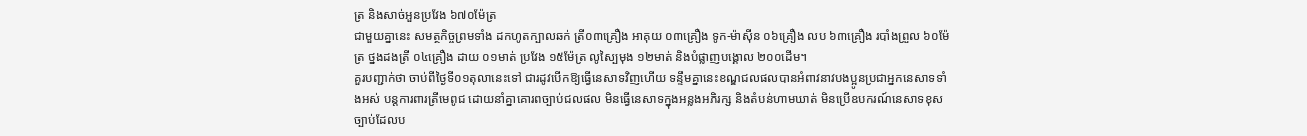ត្រ និងសាច់អួនប្រវែង ៦៧០ម៉ែត្រ
ជាមួយគ្នានេះ សមត្ថកិច្ចព្រមទាំង ដកហូតក្បាលឆក់ ត្រី០៣គ្រឿង អាគុយ ០៣គ្រឿង ទូក-ម៉ាស៊ីន ០៦គ្រឿង លប ៦៣គ្រឿង របាំងព្រួល ៦០ម៉ែត្រ ថ្នងដងត្រី ០៤គ្រឿង ដាយ ០១មាត់ ប្រវែង ១៥ម៉ែត្រ លូស្បៃមុង ១២មាត់ និងបំផ្លាញបង្គោល ២០០ដើម។
គួរបញ្ជាក់ថា ចាប់ពីថ្ងៃទី០១តុលានេះទៅ ជារដូវបើកឱ្យធ្វើនេសាទវិញហើយ ទន្ទឹមគ្នានេះខណ្ឌជលផលបានអំពាវនាវបងប្អូនប្រជាអ្នកនេសាទទាំងអស់ បន្តការពារត្រីមេពូជ ដោយនាំគ្នាគោរពច្បាប់ជលផល មិនធ្វើនេសាទក្នុងអន្លងអភិរក្ស និងតំបន់ហាមឃាត់ មិនប្រើឧបករណ៍នេសាទខុសច្បាប់ដែលប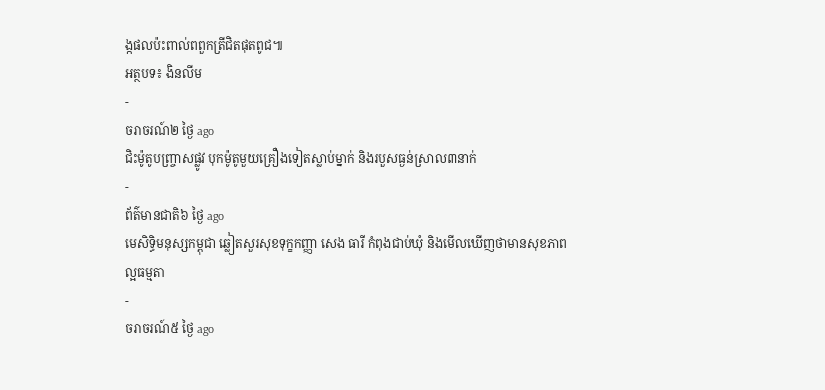ង្កផលប៉ះពាល់ពពួកត្រីជិតផុតពូជ៕
អត្ថបទ៖ ងិនលីម
-
ចរាចរណ៍២ ថ្ងៃ ago
ជិះម៉ូតូបញ្ច្រាសផ្លូវ បុកម៉ូតូមួយគ្រឿងទៀតស្លាប់ម្នាក់ និងរបួសធ្ងន់ស្រាល៣នាក់
-
ព័ត៌មានជាតិ៦ ថ្ងៃ ago
មេសិទ្ធិមនុស្សកម្ពុជា ឆ្លៀតសួរសុខទុក្ខកញ្ញា សេង ធារី កំពុងជាប់ឃុំ និងមើលឃើញថាមានសុខភាពល្អធម្មតា
-
ចរាចរណ៍៥ ថ្ងៃ ago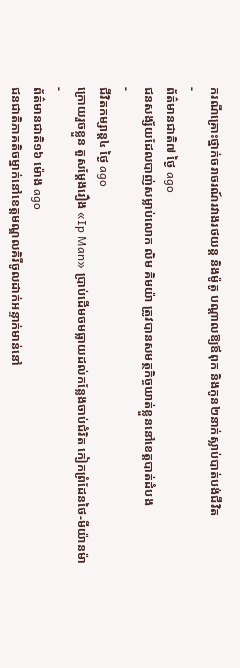ករណីគ្រោះថ្នាក់ចរាចរណ៍រវាងរថយន្ត និងម៉ូតូ បណ្ដាលឱ្យឪពុក និងកូន២នាក់ស្លាប់បាត់បង់ជីវិត
-
ព័ត៌មានជាតិ៧ ថ្ងៃ ago
ជនសង្ស័យដែលបាញ់សម្លាប់លោក លិម គិមយ៉ា ត្រូវបានសមត្ថកិច្ចឃាត់ខ្លួននៅខេត្តបាត់ដំបង
-
ជីវិតកម្សាន្ដ៤ ថ្ងៃ ago
ក្រោយរួចខ្លួន តួសម្ដែងរឿង «Ip Man» ប្រាប់ដើមចមធ្លាយដល់កន្លែងចាប់ជំរិត កៀកព្រំដែនថៃ-មីយ៉ានម៉ា
-
ព័ត៌មានជាតិ១៦ ម៉ោង ago
ជនជាតិភាគតិចម្នាក់នៅខេត្តមណ្ឌលគិរីចូលដាក់អន្ទាក់មាន់នៅ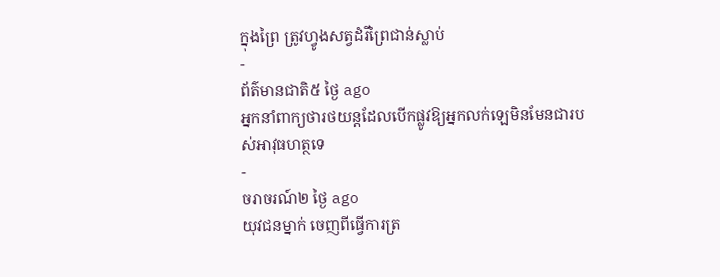ក្នុងព្រៃ ត្រូវហ្វូងសត្វដំរីព្រៃជាន់ស្លាប់
-
ព័ត៌មានជាតិ៥ ថ្ងៃ ago
អ្នកនាំពាក្យថារថយន្តដែលបើកផ្លូវឱ្យអ្នកលក់ឡេមិនមែនជារបស់អាវុធហត្ថទេ
-
ចរាចរណ៍២ ថ្ងៃ ago
យុវជនម្នាក់ ចេញពីធ្វើការត្រ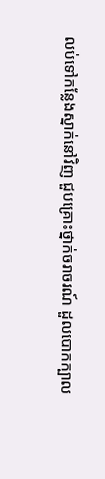លប់ទៅកន្លែងស្នាក់នៅវិញ ជួបគ្រោះថ្នាក់ចរាចរណ៍ ដួលបោកក្បាល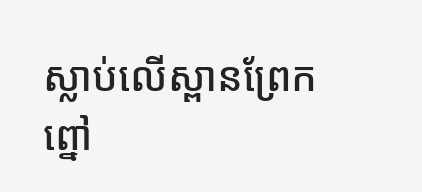ស្លាប់លើស្ពានព្រែកព្នៅ